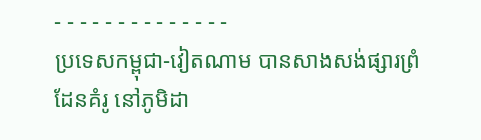- - - - - - - - - - - - - -
ប្រទេសកម្ពុជា-វៀតណាម បានសាងសង់ផ្សារព្រំដែនគំរូ នៅភូមិដា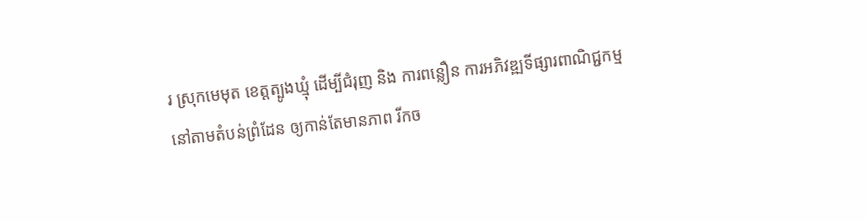រ ស្រុកមេមុត ខេត្តត្បូងឃ្មុំ ដើម្បីជំរុញ និង ការពន្លឿន ការអភិវឌ្ឍទីផ្សារពាណិជ្ជកម្ម នៅតាមតំបន់ព្រំដែន ឲ្យកាន់តែមានភាព រីកច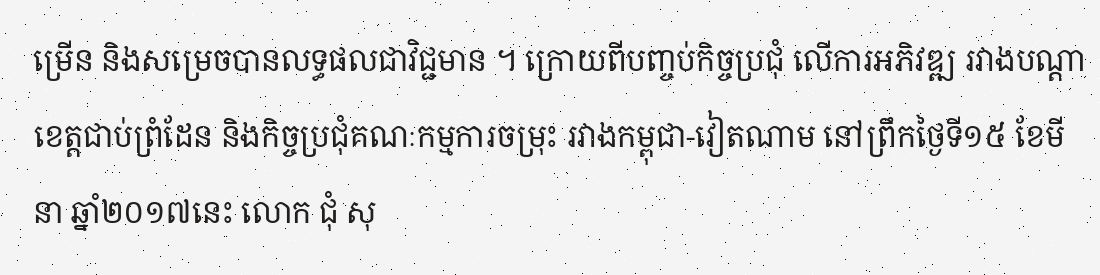ម្រើន និងសម្រេចបានលទ្ធផលជាវិជ្ជមាន ។ ក្រោយពីបញ្ចប់កិច្ចប្រជុំ លើការអភិវឌ្ឍ រវាងបណ្តា ខេត្តជាប់ព្រំដែន និងកិច្ចប្រជុំគណៈកម្មការចម្រុះ រវាងកម្ពុជា-វៀតណាម នៅព្រឹកថ្ងៃទី១៥ ខែមីនា ឆ្នាំ២០១៧នេះ លោក ជុំ សុ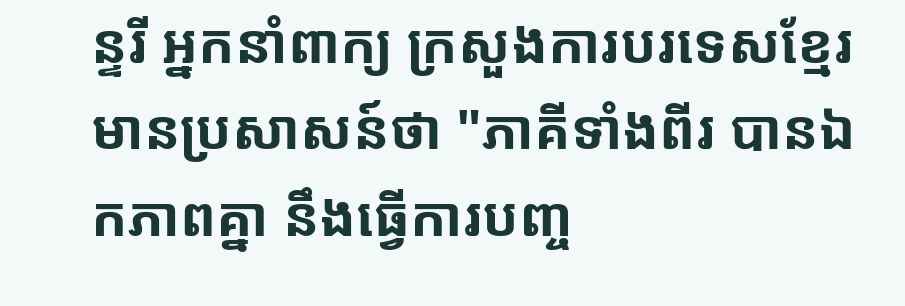ន្ទរី អ្នកនាំពាក្យ ក្រសួងការបរទេសខ្មែរ មានប្រសាសន៍ថា "ភាគីទាំងពីរ បានឯកភាពគ្នា នឹងធ្វើការបញ្ច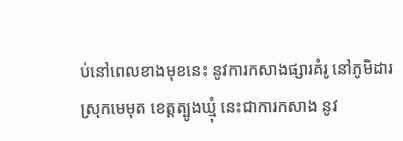ប់នៅពេលខាងមុខនេះ នូវការកសាងផ្សារគំរូ នៅភូមិដារ ស្រុកមេមុត ខេត្តត្បូងឃ្មុំ នេះជាការកសាង នូវ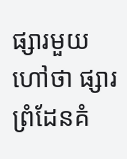ផ្សារមួយហៅថា ផ្សារព្រំដែនគំ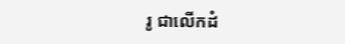រូ ជាលើកដំ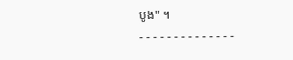បូង" ។
- - - - - - - - - - - - - -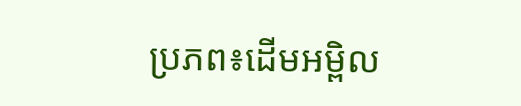ប្រភព៖ដើមអម្ពិល